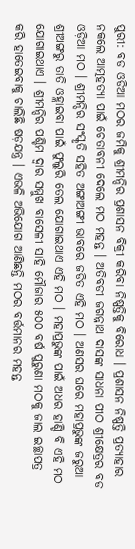ପୁରୀ: ବଡ ଓଡିଆ ମଠର ଜମିକୁ ଶ୍ରୀମନ୍ଦିର ପ୍ରଶାସନ ବିକ୍ରୀ କରିବା ନିଷ୍ପତ୍ତିକୁ ବିରୋଧ । ପ୍ରଶାସନ ନିଷ୍ପତ୍ତି ପ୍ରତ୍ୟାହାର ନକଲେ ଆତ୍ମହତ୍ୟା ପାଇଁ ଚେତାବନୀ ଦେଲେ ମଠ ମହନ୍ତ । ଅତିବଡୀ ଜଗନ୍ନାଥ ଦାସଙ୍କ ସାଧନା ପୀଠ ଶ୍ରୀକ୍ଷେତ୍ରର ବଡ ଓଡ଼ିଆ ମଠ । ଶ୍ରୀମନ୍ଦିର ସଂସ୍କୃତି ସହିତ ଅଙ୍ଗାଅଙ୍ଗୀ ଭାବରେ ଜଡିତ ଏହି ମଠ । ଅଣସର ଘରେ ମହାପ୍ରଭୁଙ୍କ ଜରୁଆ ଶ୍ରୀଅଙ୍ଗରୁ ତାତି ଓହ୍ଲାଇବା ପାଇଁ ଫୁଲୁରି ତେଲ ଯୋଗାଇଥାଏ ଏହି ମଠ । ମହାପ୍ରଭୁଙ୍କ ପାଇଁ ଅଧର ହାଣ୍ଡି ବି ଏହି ମଠ ଯୋଗାଇଥାଏ । ଶ୍ରୀମନ୍ଦିର ପଶ୍ଚିମ ଦ୍ବାର ସମ୍ମୁଖ ବାସେଳୀ ସାହି ମୌଜାର ୫୦୦ ବର୍ଷ ପୁରୁଣା ମଠକୁ ଜାଲ ଇଚ୍ଛାପତ୍ର କରି ହାତେଇବାକୁ ଚାଲିଛି ଷଡ଼ଯନ୍ତ୍ର । ଏଭଳି ଅଭିଯୋଗ ଆଣିଛନ୍ତି ମଠର ବର୍ତ୍ତମାନର ମହନ୍ତ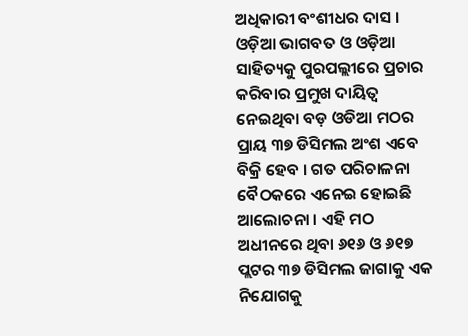ଅଧିକାରୀ ବଂଶୀଧର ଦାସ ।
ଓଡ଼ିଆ ଭାଗବତ ଓ ଓଡ଼ିଆ ସାହିତ୍ୟକୁ ପୁରପଲ୍ଲୀରେ ପ୍ରଚାର କରିବାର ପ୍ରମୁଖ ଦାୟିତ୍ବ ନେଇଥିବା ବଡ଼ ଓଡିଆ ମଠର ପ୍ରାୟ ୩୭ ଡିସିମଲ ଅଂଶ ଏବେ ବିକ୍ରି ହେବ । ଗତ ପରିଚାଳନା ବୈଠକରେ ଏନେଇ ହୋଇଛି ଆଲୋଚନା । ଏହି ମଠ ଅଧୀନରେ ଥିବା ୬୧୬ ଓ ୬୧୭ ପ୍ଲଟର ୩୭ ଡିସିମଲ ଜାଗାକୁ ଏକ ନିଯୋଗକୁ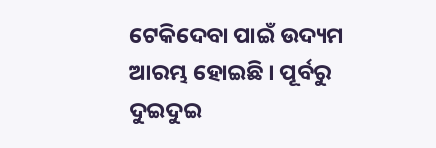ଟେକିଦେବା ପାଇଁ ଉଦ୍ୟମ ଆରମ୍ଭ ହୋଇଛି । ପୂର୍ବରୁ ଦୁଇଦୁଇ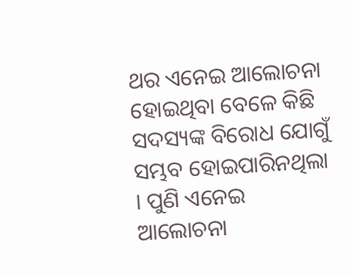ଥର ଏନେଇ ଆଲୋଚନା ହୋଇଥିବା ବେଳେ କିଛି ସଦସ୍ୟଙ୍କ ବିରୋଧ ଯୋଗୁଁ ସମ୍ଭବ ହୋଇପାରିନଥିଲା । ପୁଣି ଏନେଇ ଆଲୋଚନା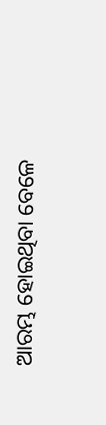ଆରମ୍ଭ ହୋଇଥିବା ବେଳେ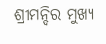ଶ୍ରୀମନ୍ଦିର ମୁଖ୍ୟ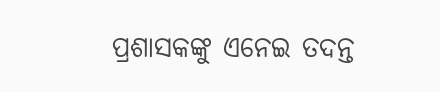ପ୍ରଶାସକଙ୍କୁ ଏନେଇ ତଦନ୍ତ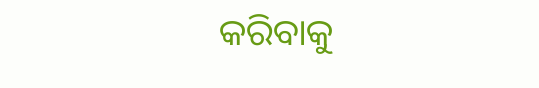କରିବାକୁ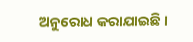ଅନୁରୋଧ କରାଯାଇଛି ।